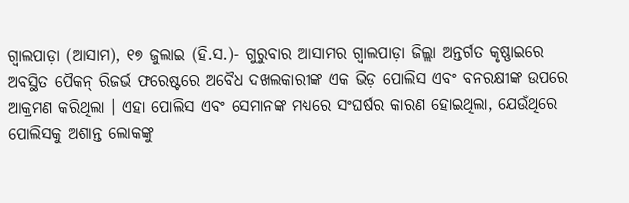ଗ୍ୱାଲପାଡ଼ା (ଆସାମ), ୧୭ ଜୁଲାଇ (ହି.ସ.)- ଗୁରୁବାର ଆସାମର ଗ୍ୱାଲପାଡ଼ା ଜିଲ୍ଲା ଅନ୍ତର୍ଗତ କୃଷ୍ଣାଇରେ ଅବସ୍ଥିତ ପୈକନ୍ ରିଜର୍ଭ ଫରେଷ୍ଟରେ ଅବୈଧ ଦଖଲକାରୀଙ୍କ ଏକ ଭିଡ଼ ପୋଲିସ ଏବଂ ବନରକ୍ଷୀଙ୍କ ଉପରେ ଆକ୍ରମଣ କରିଥିଲା । ଏହା ପୋଲିସ ଏବଂ ସେମାନଙ୍କ ମଧ୍ୟରେ ସଂଘର୍ଷର କାରଣ ହୋଇଥିଲା, ଯେଉଁଥିରେ ପୋଲିସକୁ ଅଶାନ୍ତ ଲୋକଙ୍କୁ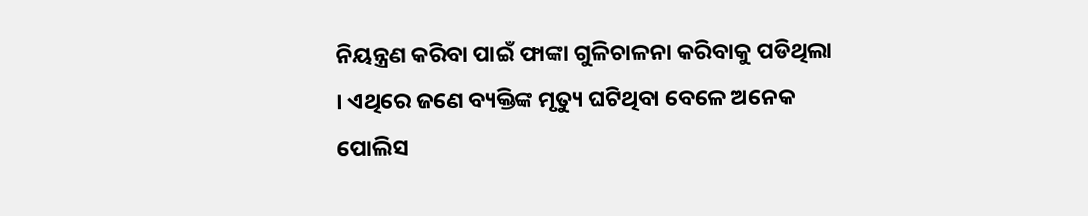ନିୟନ୍ତ୍ରଣ କରିବା ପାଇଁ ଫାଙ୍କା ଗୁଳିଚାଳନା କରିବାକୁ ପଡିଥିଲା । ଏଥିରେ ଜଣେ ବ୍ୟକ୍ତିଙ୍କ ମୃତ୍ୟୁ ଘଟିଥିବା ବେଳେ ଅନେକ ପୋଲିସ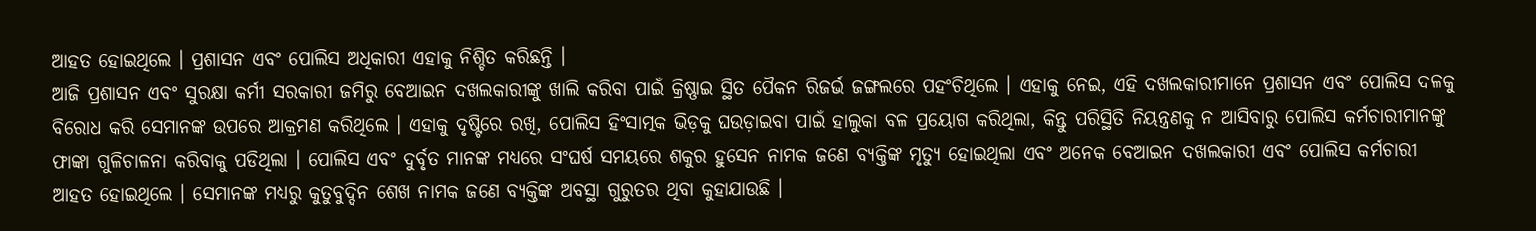ଆହତ ହୋଇଥିଲେ । ପ୍ରଶାସନ ଏବଂ ପୋଲିସ ଅଧିକାରୀ ଏହାକୁ ନିଶ୍ଚିତ କରିଛନ୍ତି ।
ଆଜି ପ୍ରଶାସନ ଏବଂ ସୁରକ୍ଷା କର୍ମୀ ସରକାରୀ ଜମିରୁ ବେଆଇନ ଦଖଲକାରୀଙ୍କୁ ଖାଲି କରିବା ପାଇଁ କ୍ରିଷ୍ଣାଇ ସ୍ଥିତ ପୈକନ ରିଜର୍ଭ ଜଙ୍ଗଲରେ ପହଂଚିଥିଲେ । ଏହାକୁ ନେଇ, ଏହି ଦଖଲକାରୀମାନେ ପ୍ରଶାସନ ଏବଂ ପୋଲିସ ଦଳକୁ ବିରୋଧ କରି ସେମାନଙ୍କ ଉପରେ ଆକ୍ରମଣ କରିଥିଲେ । ଏହାକୁ ଦୃଷ୍ଟିରେ ରଖି, ପୋଲିସ ହିଂସାତ୍ମକ ଭିଡ଼କୁ ଘଉଡ଼ାଇବା ପାଇଁ ହାଲୁକା ବଳ ପ୍ରୟୋଗ କରିଥିଲା, କିନ୍ତୁ ପରିସ୍ଥିତି ନିୟନ୍ତ୍ରଣକୁ ନ ଆସିବାରୁ ପୋଲିସ କର୍ମଚାରୀମାନଙ୍କୁ ଫାଙ୍କା ଗୁଳିଚାଳନା କରିବାକୁ ପଡିଥିଲା । ପୋଲିସ ଏବଂ ଦୁର୍ବୃତ ମାନଙ୍କ ମଧ୍ୟରେ ସଂଘର୍ଷ ସମୟରେ ଶକୁର ହୁସେନ ନାମକ ଜଣେ ବ୍ୟକ୍ତିଙ୍କ ମୃତ୍ୟୁ ହୋଇଥିଲା ଏବଂ ଅନେକ ବେଆଇନ ଦଖଲକାରୀ ଏବଂ ପୋଲିସ କର୍ମଚାରୀ ଆହତ ହୋଇଥିଲେ । ସେମାନଙ୍କ ମଧ୍ୟରୁ କୁତୁବୁଦ୍ଦିନ ଶେଖ ନାମକ ଜଣେ ବ୍ୟକ୍ତିଙ୍କ ଅବସ୍ଥା ଗୁରୁତର ଥିବା କୁହାଯାଉଛି ।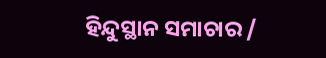ହିନ୍ଦୁସ୍ଥାନ ସମାଚାର /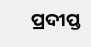ପ୍ରଦୀପ୍ତ